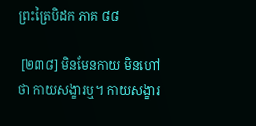ព្រះត្រៃបិដក ភាគ ៨៨

 [២៣៨] មិនមែនកាយ មិនហៅថា កាយសង្ខារឬ។ កាយសង្ខារ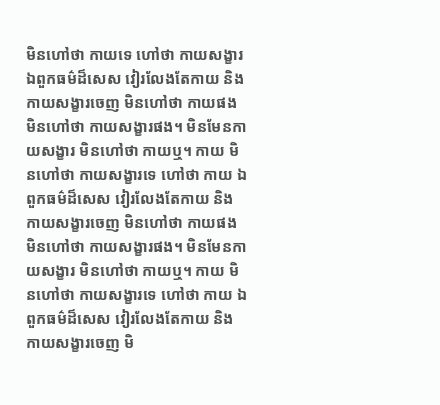មិនហៅថា កាយទេ ហៅថា កាយសង្ខារ ឯពួកធម៌ដ៏សេស វៀរលែងតែកាយ និងកាយសង្ខារចេញ មិនហៅថា កាយផង មិនហៅថា កាយសង្ខារផង។ មិនមែនកាយសង្ខារ មិនហៅថា កាយឬ។ កាយ មិនហៅថា កាយសង្ខារទេ ហៅថា កាយ ឯពួកធម៌ដ៏សេស វៀរលែងតែកាយ និងកាយសង្ខារចេញ មិនហៅថា កាយផង មិនហៅថា កាយសង្ខារផង។ មិនមែនកាយសង្ខារ មិនហៅថា កាយឬ។ កាយ មិនហៅថា កាយសង្ខារទេ ហៅថា កាយ ឯពួកធម៌ដ៏សេស វៀរលែងតែកាយ និងកាយសង្ខារចេញ មិ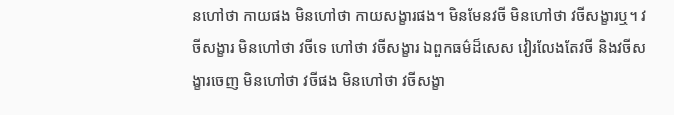នហៅថា កាយផង មិនហៅថា កាយសង្ខារផង។ មិនមែនវចី មិនហៅថា វចីសង្ខារឬ។ វចីសង្ខារ មិនហៅថា វចីទេ ហៅថា វចីសង្ខារ ឯពួកធម៌ដ៏សេស វៀរលែងតែវចី និងវចីសង្ខារចេញ មិនហៅថា វចីផង មិនហៅថា វចីសង្ខា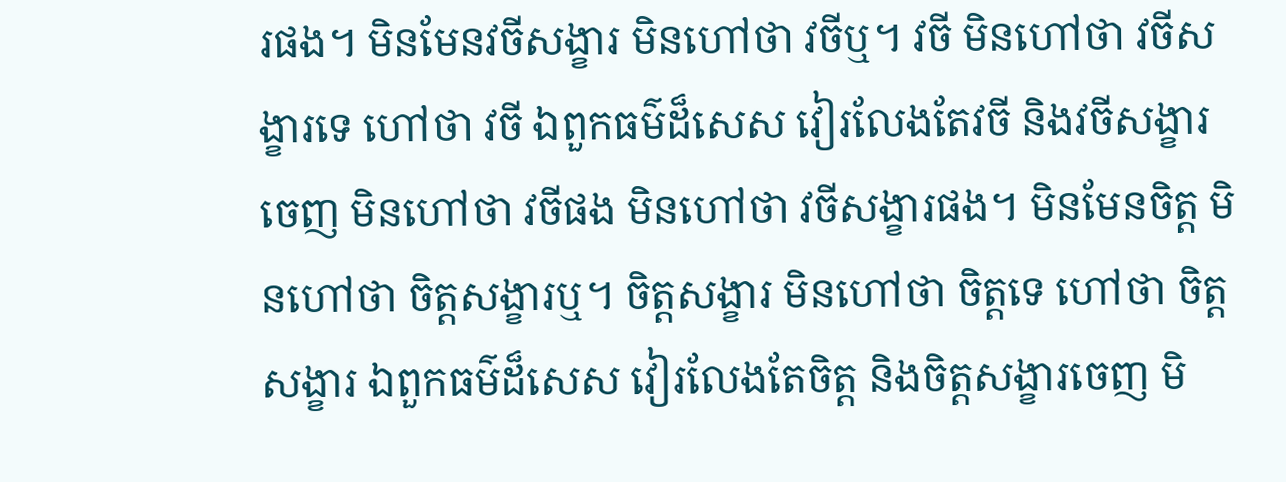រផង។ មិនមែនវចីសង្ខារ មិនហៅថា វចីឬ។ វចី មិនហៅថា វចីសង្ខារទេ ហៅថា វចី ឯពួកធម៌ដ៏សេស វៀរលែងតែវចី និងវចីសង្ខារចេញ មិនហៅថា វចីផង មិនហៅថា វចីសង្ខារផង។ មិនមែនចិត្ត មិនហៅថា ចិត្តសង្ខារឬ។ ចិត្តសង្ខារ មិនហៅថា ចិត្តទេ ហៅថា ចិត្តសង្ខារ ឯពួកធម៌ដ៏សេស វៀរលែងតែចិត្ត និងចិត្តសង្ខារចេញ មិ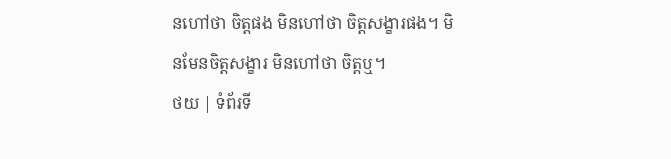នហៅថា ចិត្តផង មិនហៅថា ចិត្តសង្ខារផង។ មិនមែនចិត្តសង្ខារ មិនហៅថា ចិត្តឬ។
ថយ | ទំព័រទី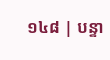១៤៨ | បន្ទា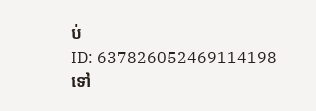ប់
ID: 637826052469114198
ទៅ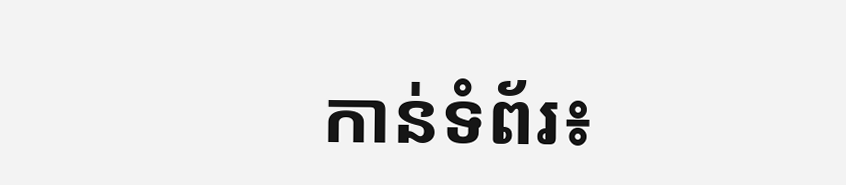កាន់ទំព័រ៖